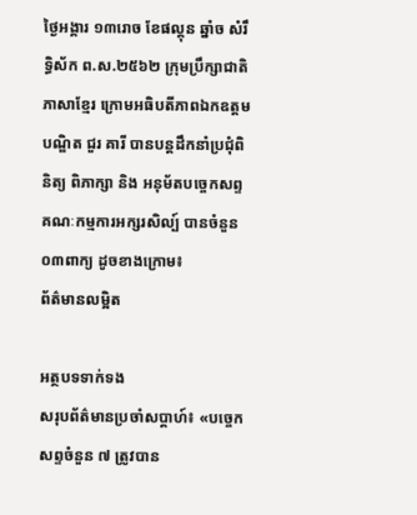ថ្ងៃអង្គារ ១៣រោច ខែផល្គុន ឆ្នាំច សំរឹទ្ធិស័ក ព.ស.២៥៦២ ក្រុមប្រឹក្សាជាតិភាសាខ្មែរ ក្រោមអធិបតីភាពឯកឧត្តមបណ្ឌិត ជួរ គារី បានបន្តដឹកនាំប្រជុំពិនិត្យ ពិភាក្សា និង អនុម័តបច្ចេកសព្ទគណៈកម្មការអក្សរសិល្ប៍ បានចំនួន០៣ពាក្យ ដូចខាងក្រោម៖
ព័ត៌មានលម្អិត

អត្ថបទទាក់ទង
សរុបព័ត៌មានប្រចាំសប្តាហ៍៖ «បច្ចេកសព្ទចំនួន ៧ ត្រូវបាន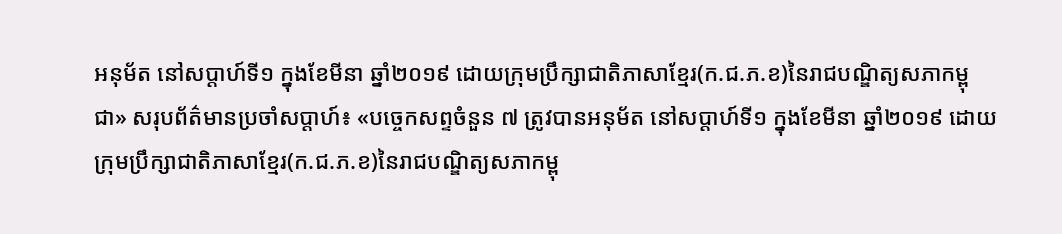អនុម័ត នៅសប្តាហ៍ទី១ ក្នុងខែមីនា ឆ្នាំ២០១៩ ដោយក្រុមប្រឹក្សាជាតិភាសាខ្មែរ(ក.ជ.ភ.ខ)នៃរាជបណ្ឌិត្យសភាកម្ពុជា» សរុបព័ត៌មានប្រចាំសប្តាហ៍៖ «បច្ចេកសព្ទចំនួន ៧ ត្រូវបានអនុម័ត នៅសប្តាហ៍ទី១ ក្នុងខែមីនា ឆ្នាំ២០១៩ ដោយក្រុមប្រឹក្សាជាតិភាសាខ្មែរ(ក.ជ.ភ.ខ)នៃរាជបណ្ឌិត្យសភាកម្ពុ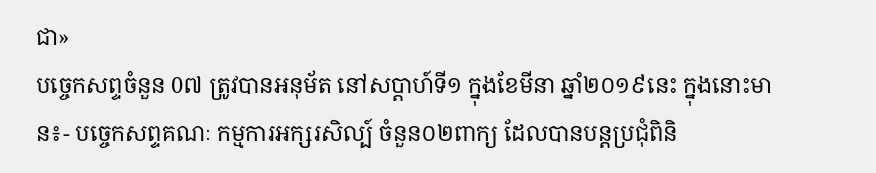ជា»
បច្ចេកសព្ទចំនួន 0៧ ត្រូវបានអនុម័ត នៅសប្តាហ៍ទី១ ក្នុងខែមីនា ឆ្នាំ២០១៩នេះ ក្នុងនោះមាន៖- បច្ចេកសព្ទគណៈ កម្មការអក្សរសិល្ប៍ ចំនួន០២ពាក្យ ដែលបានបន្តប្រជុំពិនិ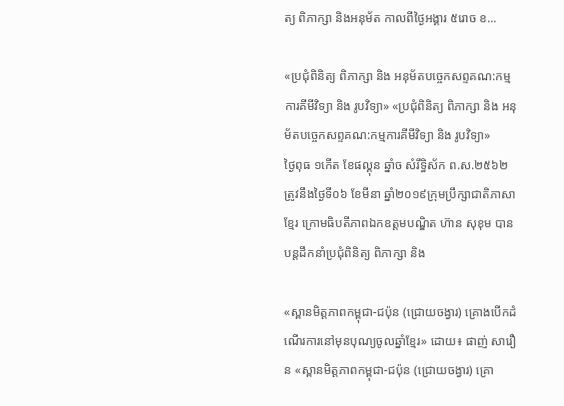ត្យ ពិភាក្សា និងអនុម័ត កាលពីថ្ងៃអង្គារ ៥រោច ខ...

«ប្រជុំពិនិត្យ ពិភាក្សា និង អនុម័តបច្ចេកសព្ទគណ:កម្មការគីមីវិទ្យា និង រូបវិទ្យា» «ប្រជុំពិនិត្យ ពិភាក្សា និង អនុម័តបច្ចេកសព្ទគណ:កម្មការគីមីវិទ្យា និង រូបវិទ្យា»
ថ្ងៃពុធ ១កេីត ខែផល្គុន ឆ្នាំច សំរឹទ្ធិស័ក ព.ស.២៥៦២ ត្រូវនឹងថ្ងៃទី០៦ ខែមីនា ឆ្នាំ២០១៩ក្រុមប្រឹក្សាជាតិភាសាខ្មែរ ក្រោមធិបតីភាពឯកឧត្តមបណ្ឌិត ហ៊ាន សុខុម បានបន្តដឹកនាំប្រជុំពិនិត្យ ពិភាក្សា និង

«ស្ពានមិត្តភាពកម្ពុជា-ជប៉ុន (ជ្រោយចង្វារ) គ្រោងបើកដំណើរការនៅមុនបុណ្យចូលឆ្នាំខ្មែរ» ដោយ៖ ផាញ់ សារឿន «ស្ពានមិត្តភាពកម្ពុជា-ជប៉ុន (ជ្រោយចង្វារ) គ្រោ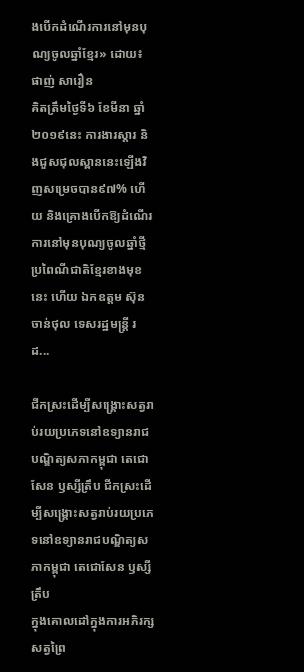ងបើកដំណើរការនៅមុនបុណ្យចូលឆ្នាំខ្មែរ» ដោយ៖ ផាញ់ សារឿន
គិតត្រឹមថ្ងៃទី៦ ខែមីនា ឆ្នាំ២០១៩នេះ ការងារស្តារ និងជួសជុលស្ពាននេះឡើងវិញសម្រេចបាន៩៧% ហើយ និងគ្រោងបើកឱ្យដំណើរការនៅមុនបុណ្យចូលឆ្នាំថ្មីប្រពៃណីជាតិខ្មែរខាងមុខនេះ ហើយ ឯកឧត្តម ស៊ុន ចាន់ថុល ទេសរដ្ឋមន្រ្តី រដ...

ជីកស្រះដើម្បីសង្គ្រោះសត្វរាប់រយប្រភេទនៅឧទ្យានរាជបណ្ឌិត្យសភាកម្ពុជា តេជោសែន ឫស្សីត្រឹប ជីកស្រះដើម្បីសង្គ្រោះសត្វរាប់រយប្រភេទនៅឧទ្យានរាជបណ្ឌិត្យសភាកម្ពុជា តេជោសែន ឫស្សីត្រឹប
ក្នុងគោលដៅក្នុងការអភិរក្សសត្វព្រៃ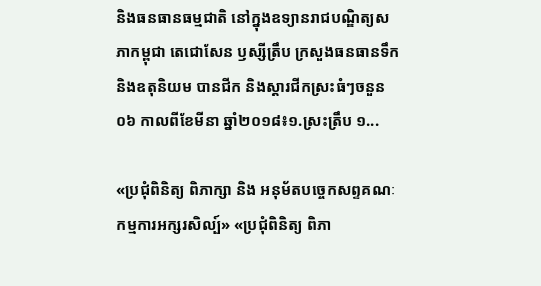និងធនធានធម្មជាតិ នៅក្នុងឧទ្យានរាជបណ្ឌិត្យសភាកម្ពុជា តេជោសែន ឫស្សីត្រឹប ក្រសួងធនធានទឹក និងឧតុនិយម បានជីក និងស្តារជីកស្រះធំៗចនួន ០៦ កាលពីខែមីនា ឆ្នាំ២០១៨៖១.ស្រះត្រឹប ១...

«ប្រជុំពិនិត្យ ពិភាក្សា និង អនុម័តបច្ចេកសព្ទគណៈកម្មការអក្សរសិល្ប៍» «ប្រជុំពិនិត្យ ពិភា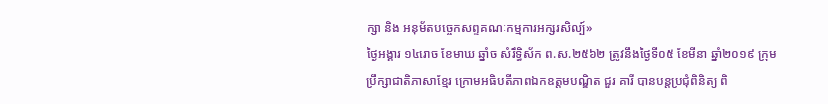ក្សា និង អនុម័តបច្ចេកសព្ទគណៈកម្មការអក្សរសិល្ប៍»
ថ្ងៃអង្គារ ១៤រោច ខែមាឃ ឆ្នាំច សំរឹទ្ធិស័ក ព.ស.២៥៦២ ត្រូវនឹងថ្ងៃទី០៥ ខែមីនា ឆ្នាំ២០១៩ ក្រុមប្រឹក្សាជាតិភាសាខ្មែរ ក្រោមអធិបតីភាពឯកឧត្តមបណ្ឌិត ជួរ គារី បានបន្តប្រជុំពិនិត្យ ពិ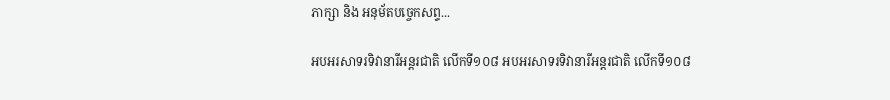ភាក្សា និង អនុម័តបច្ចេកសព្ទ...

អបអរសាទរទិវានារីអន្តរជាតិ លើកទី១០៨ អបអរសាទរទិវានារីអន្តរជាតិ លើកទី១០៨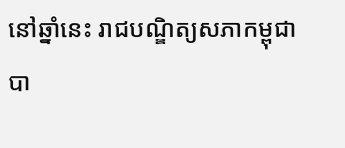នៅឆ្នាំនេះ រាជបណ្ឌិត្យសភាកម្ពុជា បា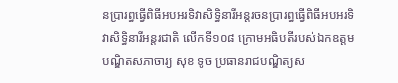នប្រារព្ធធ្វើពិធីអបអរទិវាសិទ្ធិនារីអន្តរចនប្រារព្ធធ្វើពិធីអបអរទិវាសិទ្ធិនារីអន្តរជាតិ លើកទី១០៨ ក្រោមអធិបតីរបស់ឯកឧត្តមបណ្ឌិតសភាចារ្យ សុខ ទូច ប្រធានរាជបណ្ឌិត្យស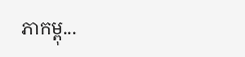ភាកម្ពុ...